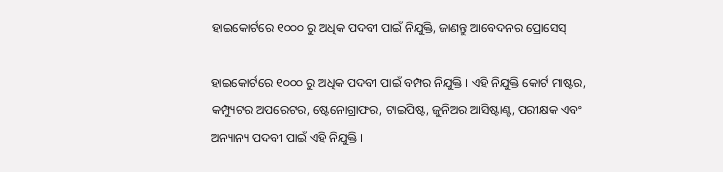ହାଇକୋର୍ଟରେ ୧୦୦୦ ରୁ ଅଧିକ ପଦବୀ ପାଇଁ ନିଯୁକ୍ତି, ଜାଣନ୍ତୁ ଆବେଦନର ପ୍ରୋସେସ୍

ହାଇକୋର୍ଟରେ ୧୦୦୦ ରୁ ଅଧିକ ପଦବୀ ପାଇଁ ବମ୍ପର ନିଯୁକ୍ତି । ଏହି ନିଯୁକ୍ତି କୋର୍ଟ ମାଷ୍ଟର, କମ୍ପ୍ୟୁଟର ଅପରେଟର, ଷ୍ଟେନୋଗ୍ରାଫର, ଟାଇପିଷ୍ଟ, ଜୁନିଅର ଆସିଷ୍ଟାଣ୍ଟ, ପରୀକ୍ଷକ ଏବଂ ଅନ୍ୟାନ୍ୟ ପଦବୀ ପାଇଁ ଏହି ନିଯୁକ୍ତି ।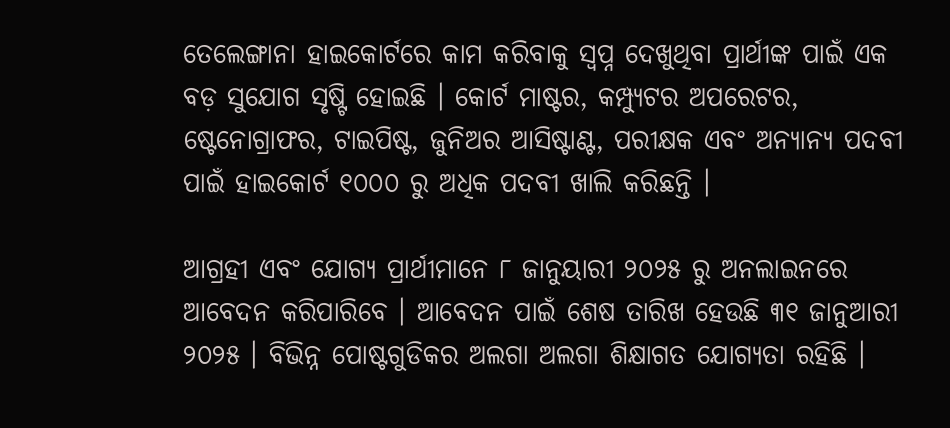ତେଲେଙ୍ଗାନା ହାଇକୋର୍ଟରେ କାମ କରିବାକୁ ସ୍ୱପ୍ନ ଦେଖୁଥିବା ପ୍ରାର୍ଥୀଙ୍କ ପାଇଁ ଏକ ବଡ଼ ସୁଯୋଗ ସୃଷ୍ଟି ହୋଇଛି । କୋର୍ଟ ମାଷ୍ଟର, କମ୍ପ୍ୟୁଟର ଅପରେଟର, ଷ୍ଟେନୋଗ୍ରାଫର, ଟାଇପିଷ୍ଟ, ଜୁନିଅର ଆସିଷ୍ଟାଣ୍ଟ, ପରୀକ୍ଷକ ଏବଂ ଅନ୍ୟାନ୍ୟ ପଦବୀ ପାଇଁ ହାଇକୋର୍ଟ ୧୦୦୦ ରୁ ଅଧିକ ପଦବୀ ଖାଲି କରିଛନ୍ତି ।

ଆଗ୍ରହୀ ଏବଂ ଯୋଗ୍ୟ ପ୍ରାର୍ଥୀମାନେ ୮ ଜାନୁୟାରୀ ୨୦୨୫ ରୁ ଅନଲାଇନରେ ଆବେଦନ କରିପାରିବେ । ଆବେଦନ ପାଇଁ ଶେଷ ତାରିଖ ହେଉଛି ୩୧ ଜାନୁଆରୀ ୨୦୨୫ । ବିଭିନ୍ନ ପୋଷ୍ଟଗୁଡିକର ଅଲଗା ଅଲଗା ଶିକ୍ଷାଗତ ଯୋଗ୍ୟତା ରହିଛି ।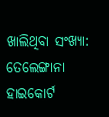ଖାଲିଥିବା ସଂଖ୍ୟା:
ତେଲେଙ୍ଗାନା ହାଇକୋର୍ଟ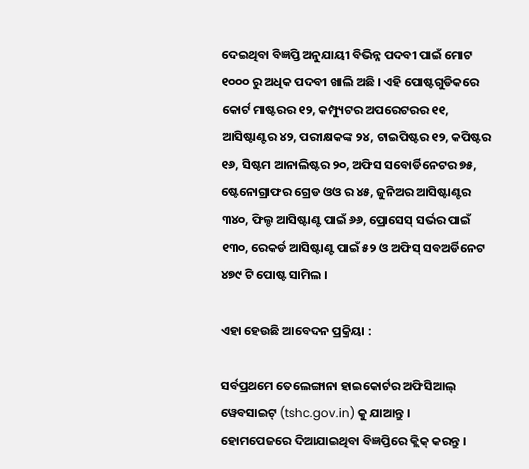ଦେଇଥିବା ବିଜ୍ଞପ୍ତି ଅନୁଯାୟୀ ବିଭିନ୍ନ ପଦବୀ ପାଇଁ ମୋଟ ୧୦୦୦ ରୁ ଅଧିକ ପଦବୀ ଖାଲି ଅଛି । ଏହି ପୋଷ୍ଟଗୁଡିକରେ କୋର୍ଟ ମାଷ୍ଟରର ୧୨, କମ୍ପ୍ୟୁଟର ଅପରେଟରର ୧୧, ଆସିଷ୍ଟାଣ୍ଟର ୪୨, ପରୀକ୍ଷକଙ୍କ ୨୪, ଟାଇପିଷ୍ଟର ୧୨, କପିଷ୍ଟର ୧୬, ସିଷ୍ଟମ ଆନାଲିଷ୍ଟର ୨୦, ଅଫିସ ସବୋର୍ଡିନେଟର ୭୫, ଷ୍ଟେନୋଗ୍ରାଫର ଗ୍ରେଡ ଓଓ ର ୪୫, ଜୁନିଅର ଆସିଷ୍ଟାଣ୍ଟର ୩୪୦, ଫିଲ୍ଡ ଆସିଷ୍ଟାଣ୍ଟ ପାଇଁ ୬୬, ପ୍ରୋସେସ୍ ସର୍ଭର ପାଇଁ ୧୩୦, ରେକର୍ଡ ଆସିଷ୍ଟାଣ୍ଟ ପାଇଁ ୫୨ ଓ ଅଫିସ୍ ସବଅର୍ଡିନେଟ ୪୭୯ ଟି ପୋଷ୍ଟ ସାମିଲ ।

ଏହା ହେଉଛି ଆବେଦନ ପ୍ରକ୍ରିୟା :

ସର୍ବପ୍ରଥମେ ତେଲେଙ୍ଗାନା ହାଇକୋର୍ଟର ଅଫିସିଆଲ୍ ୱେବସାଇଟ୍ (tshc.gov.in) କୁ ଯାଆନ୍ତୁ ।
ହୋମପେଜରେ ଦିଆଯାଇଥିବା ବିଜ୍ଞପ୍ତିରେ କ୍ଲିକ୍ କରନ୍ତୁ ।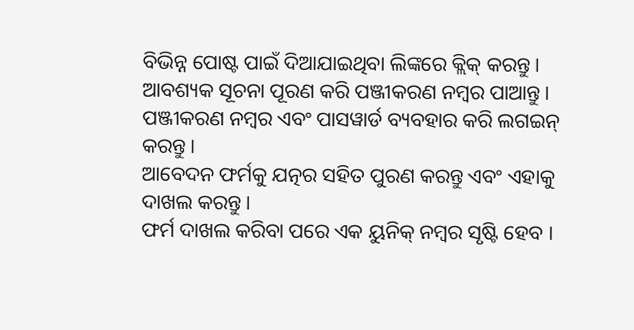ବିଭିନ୍ନ ପୋଷ୍ଟ ପାଇଁ ଦିଆଯାଇଥିବା ଲିଙ୍କରେ କ୍ଲିକ୍ କରନ୍ତୁ ।
ଆବଶ୍ୟକ ସୂଚନା ପୂରଣ କରି ପଞ୍ଜୀକରଣ ନମ୍ବର ପାଆନ୍ତୁ ।
ପଞ୍ଜୀକରଣ ନମ୍ବର ଏବଂ ପାସୱାର୍ଡ ବ୍ୟବହାର କରି ଲଗଇନ୍ କରନ୍ତୁ ।
ଆବେଦନ ଫର୍ମକୁ ଯତ୍ନର ସହିତ ପୁରଣ କରନ୍ତୁ ଏବଂ ଏହାକୁ ଦାଖଲ କରନ୍ତୁ ।
ଫର୍ମ ଦାଖଲ କରିବା ପରେ ଏକ ୟୁନିକ୍ ନମ୍ବର ସୃଷ୍ଟି ହେବ ।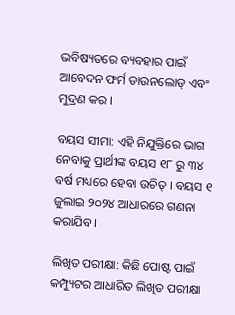ଭବିଷ୍ୟତରେ ବ୍ୟବହାର ପାଇଁ ଆବେଦନ ଫର୍ମ ଡାଉନଲୋଡ୍ ଏବଂ ମୁଦ୍ରଣ କର ।

ବୟସ ସୀମା: ଏହି ନିଯୁକ୍ତିରେ ଭାଗ ନେବାକୁ ପ୍ରାର୍ଥୀଙ୍କ ବୟସ ୧୮ ରୁ ୩୪ ବର୍ଷ ମଧ୍ୟରେ ହେବା ଉଚିତ୍ । ବୟସ ୧ ଜୁଲାଇ ୨୦୨୪ ଆଧାରରେ ଗଣନା କରାଯିବ ।

ଲିଖିତ ପରୀକ୍ଷା: କିଛି ପୋଷ୍ଟ ପାଇଁ କମ୍ପ୍ୟୁଟର ଆଧାରିତ ଲିଖିତ ପରୀକ୍ଷା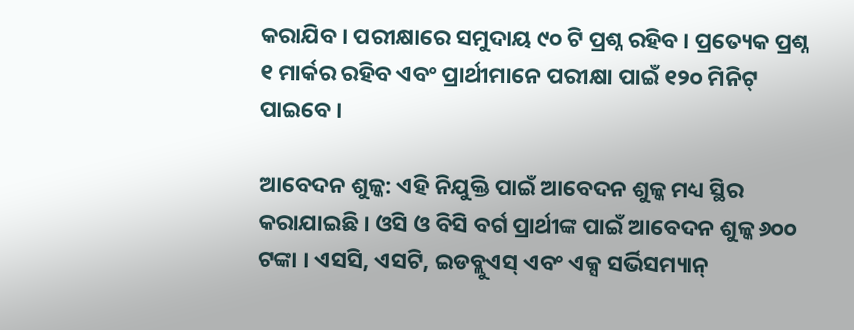କରାଯିବ । ପରୀକ୍ଷାରେ ସମୁଦାୟ ୯୦ ଟି ପ୍ରଶ୍ନ ରହିବ । ପ୍ରତ୍ୟେକ ପ୍ରଶ୍ନ ୧ ମାର୍କର ରହିବ ଏବଂ ପ୍ରାର୍ଥୀମାନେ ପରୀକ୍ଷା ପାଇଁ ୧୨୦ ମିନିଟ୍ ପାଇବେ ।

ଆବେଦନ ଶୁଳ୍କ: ଏହି ନିଯୁକ୍ତି ପାଇଁ ଆବେଦନ ଶୁଳ୍କ ମଧ୍ୟ ସ୍ଥିର କରାଯାଇଛି । ଓସି ଓ ବିସି ବର୍ଗ ପ୍ରାର୍ଥୀଙ୍କ ପାଇଁ ଆବେଦନ ଶୁଳ୍କ ୬୦୦ ଟଙ୍କା । ଏସସି, ଏସଟି, ଇଡବ୍ଲୁଏସ୍ ଏବଂ ଏକ୍ସ ସର୍ଭିସମ୍ୟାନ୍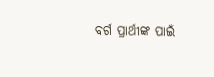ବର୍ଗ ପ୍ରାର୍ଥୀଙ୍କ ପାଇଁ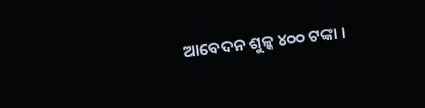ଆବେଦନ ଶୁଳ୍କ ୪୦୦ ଟଙ୍କା ।